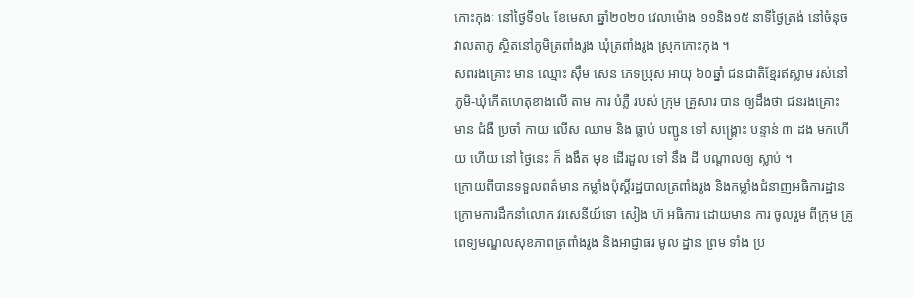កោះកុងៈ នៅថ្ងៃទី១៤ ខែមេសា ឆ្នាំ២០២០ វេលាម៉ោង ១១និង១៥ នាទីថ្ងៃត្រង់ នៅចំនុចវាលតាភូ ស្ថិតនៅភូមិត្រពាំងរូង ឃុំត្រពាំងរូង ស្រុកកោះកុង ។
សពរងគ្រោះ មាន ឈ្មោះ ស៊ឹម សេន ភេទប្រុស អាយុ ៦០ឆ្នាំ ជនជាតិខ្មែរឥស្លាម រស់នៅភូមិ-ឃុំកើតហេតុខាងលើ តាម ការ បំភ្លឺ របស់ ក្រុម គ្រួសារ បាន ឲ្យដឹងថា ជនរងគ្រោះ មាន ជំងឺ ប្រចាំ កាយ លេីស ឈាម និង ធ្លាប់ បញ្ជូន ទៅ សង្គ្រោះ បន្ទាន់ ៣ ដង មកហើយ ហើយ នៅ ថ្ងៃនេះ ក៏ ងងឹត មុខ ដេីរដួល ទៅ នឹង ដី បណ្តាលឲ្យ ស្លាប់ ។
ក្រោយពីបានទទួលពត៌មាន កម្លាំងប៉ុស្តិ៍រដ្ឋបាលត្រពាំងរូង និងកម្លាំងជំនាញអធិការដ្ឋាន ក្រោមការដឹកនាំលោក វរសេនីយ៍ទោ សៀង ហ៊ អធិការ ដោយមាន ការ ចូលរួម ពីក្រុម គ្រូពេទ្យមណ្ឌលសុខភាពត្រពាំងរូង និងអាជ្ញាធរ មូល ដ្ឋាន ព្រម ទាំង ប្រ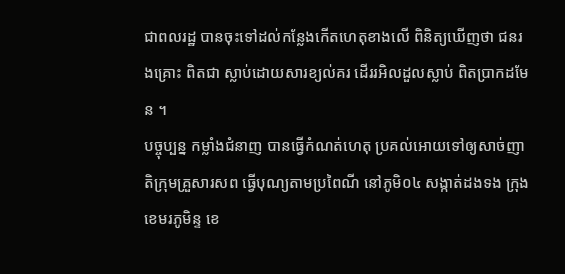ជាពលរដ្ឋ បានចុះទៅដល់កន្លែងកើតហេតុខាងលើ ពិនិត្យឃើញថា ជនរងគ្រោះ ពិតជា ស្លាប់ដោយសារខ្យល់គរ ដើររអិលដួលស្លាប់ ពិតប្រាកដមែន ។
បច្ចុប្បន្ន កម្លាំងជំនាញ បានធ្វើកំណត់ហេតុ ប្រគល់អោយទៅឲ្យសាច់ញាតិក្រុមគ្រួសារសព ធ្វើបុណ្យតាមប្រពៃណី នៅភូមិ០៤ សង្កាត់ដងទង ក្រុងខេមរភូមិន្ទ ខេ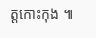ត្តកោះកុង ៕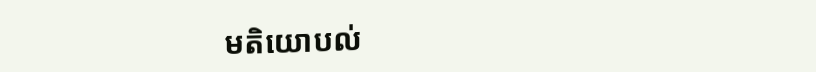មតិយោបល់